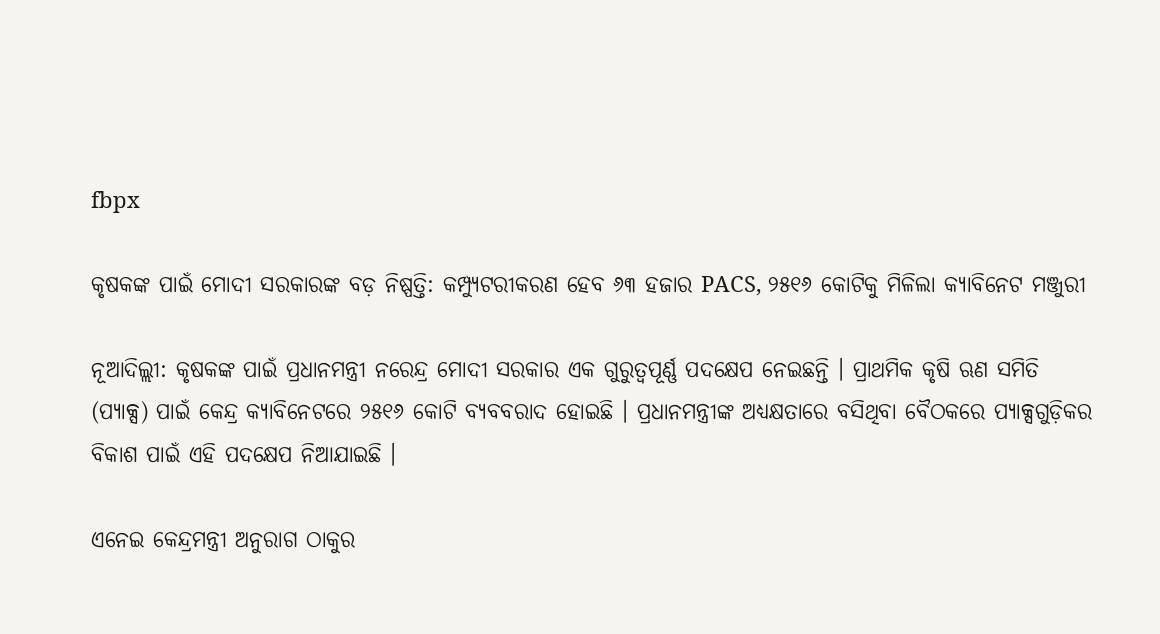fbpx

କୃଷକଙ୍କ ପାଇଁ ମୋଦୀ ସରକାରଙ୍କ ବଡ଼ ନିଷ୍ପତ୍ତି: କମ୍ପ୍ୟୁଟରୀକରଣ ହେବ ୬୩ ହଜାର PACS, ୨୫୧୬ କୋଟିକୁ ମିଳିଲା କ୍ୟାବିନେଟ ମଞ୍ଜୁରୀ

ନୂଆଦିଲ୍ଲୀ: କୃଷକଙ୍କ ପାଇଁ ପ୍ରଧାନମନ୍ତ୍ରୀ ନରେନ୍ଦ୍ର ମୋଦୀ ସରକାର ଏକ ଗୁରୁତ୍ୱପୂର୍ଣ୍ଣ ପଦକ୍ଷେପ ନେଇଛନ୍ତି । ପ୍ରାଥମିକ କୃଷି ଋଣ ସମିତି (ପ୍ୟାକ୍ସ) ପାଇଁ କେନ୍ଦ୍ର କ୍ୟାବିନେଟରେ ୨୫୧୬ କୋଟି ବ୍ୟବବରାଦ ହୋଇଛି । ପ୍ରଧାନମନ୍ତ୍ରୀଙ୍କ ଅଧ୍ୟକ୍ଷତାରେ ବସିଥିବା ବୈଠକରେ ପ୍ୟାକ୍ସଗୁଡ଼ିକର ବିକାଶ ପାଇଁ ଏହି ପଦକ୍ଷେପ ନିଆଯାଇଛି ।

ଏନେଇ କେନ୍ଦ୍ରମନ୍ତ୍ରୀ ଅନୁରାଗ ଠାକୁର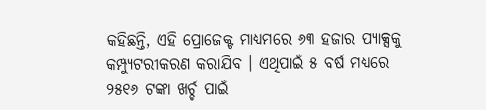କହିଛନ୍ତି, ଏହି ପ୍ରୋଜେକ୍ଟ ମାଧ୍ୟମରେ ୬୩ ହଜାର ପ୍ୟାକ୍ସକୁ କମ୍ପ୍ୟୁଟରୀକରଣ କରାଯିବ । ଏଥିପାଇଁ ୫ ବର୍ଷ ମଧ୍ୟରେ ୨୫୧୬ ଟଙ୍କା ଖର୍ଚ୍ଚ ପାଇଁ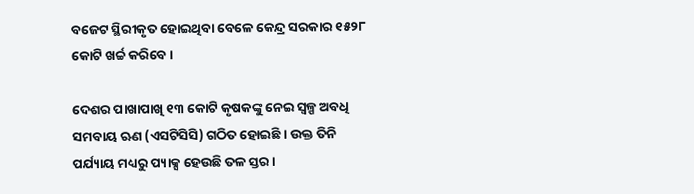ବଜେଟ ସ୍ଥିରୀକୃତ ହୋଇଥିବା ବେଳେ କେନ୍ଦ୍ର ସରକାର ୧୫୨୮ କୋଟି ଖର୍ଚ୍ଚ କରିବେ ।

ଦେଶର ପାଖାପାଖି ୧୩ କୋଟି କୃଷକଙ୍କୁ ନେଇ ସ୍ୱଳ୍ପ ଅବଧି ସମବାୟ ଋଣ (ଏସଟିସିସି) ଗଠିତ ହୋଇଛି । ଉକ୍ତ ତିନି ପର୍ଯ୍ୟାୟ ମଧ୍ୟରୁ ପ୍ୟାକ୍ସ ହେଉଛି ତଳ ସ୍ତର ।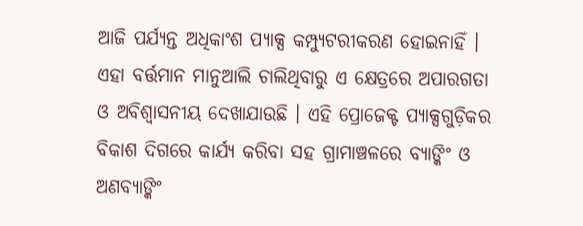ଆଜି ପର୍ଯ୍ୟନ୍ତ ଅଧିକାଂଶ ପ୍ୟାକ୍ସ କମ୍ପ୍ୟୁଟରୀକରଣ ହୋଇନାହିଁ । ଏହା ବର୍ତ୍ତମାନ ମାନୁଆଲି ଚାଲିଥିବାରୁ ଏ କ୍ଷେତ୍ରରେ ଅପାରଗତା ଓ ଅବିଶ୍ୱାସନୀୟ ଦେଖାଯାଉଛି । ଏହି ପ୍ରୋଜେକ୍ଟ ପ୍ୟାକ୍ସଗୁଡ଼ିକର ବିକାଶ ଦିଗରେ କାର୍ଯ୍ୟ କରିବା ସହ ଗ୍ରାମାଞ୍ଚଳରେ ବ୍ୟାଙ୍କିଂ ଓ ଅଣବ୍ୟାଙ୍କିଂ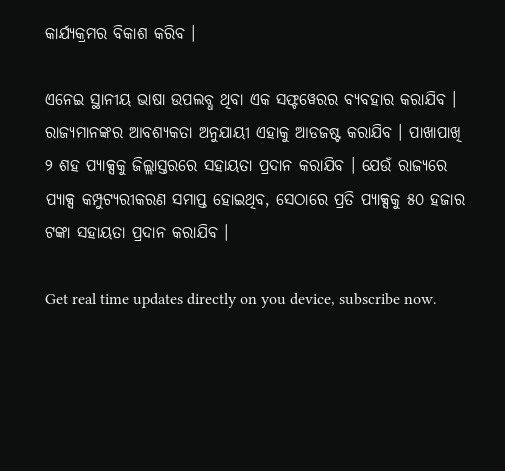କାର୍ଯ୍ୟକ୍ରମର ବିକାଶ କରିବ ।

ଏନେଇ ସ୍ଥାନୀୟ ଭାଷା ଉପଲବ୍ଧ ଥିବା ଏକ ସଫ୍ଟୱେରର ବ୍ୟବହାର କରାଯିବ । ରାଜ୍ୟମାନଙ୍କର ଆବଶ୍ୟକତା ଅନୁଯାୟୀ ଏହାକୁ ଆଡଜଷ୍ଟ କରାଯିବ । ପାଖାପାଖି ୨ ଶହ ପ୍ୟାକ୍ସକୁ ଜିଲ୍ଲାସ୍ତରରେ ସହାୟତା ପ୍ରଦାନ କରାଯିବ । ଯେଉଁ ରାଜ୍ୟରେ ପ୍ୟାକ୍ସ କମ୍ପୁଟ୍ୟରୀକରଣ ସମାପ୍ତ ହୋଇଥିବ, ସେଠାରେ ପ୍ରତି ପ୍ୟାକ୍ସକୁ ୫୦ ହଜାର ଟଙ୍କା ସହାୟତା ପ୍ରଦାନ କରାଯିବ ।

Get real time updates directly on you device, subscribe now.